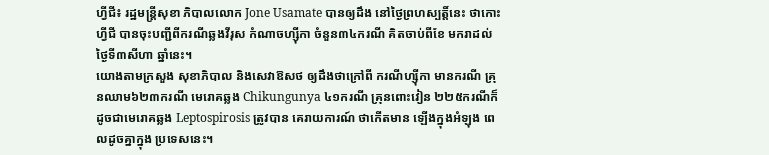ហ្វីជី៖ រដ្ឋមន្ត្រីសុខា ភិបាលលោក Jone Usamate បានឲ្យដឹង នៅថ្ងៃព្រហស្បត្តិ៍នេះ ថាកោះហ្វីជី បានចុះបញ្ជីពីករណីឆ្លងវីរុស កំណាចហ្ស៊ីកា ចំនួន៣៤ករណី គិតចាប់ពីខែ មករាដល់ ថ្ងៃទី៣សីហា ឆ្នាំនេះ។
យោងតាមក្រសួង សុខាភិបាល និងសេវាឱសថ ឲ្យដឹងថាក្រៅពី ករណីហ្ស៊ីកា មានករណី គ្រុនឈាម៦២៣ករណី មេរោគឆ្លង Chikungunya ៤១ករណី គ្រុនពោះវៀន ២២៥ករណីក៏ ដូចជាមេរោគឆ្លង Leptospirosis ត្រូវបាន គេរាយការណ៍ ថាកើតមាន ឡើងក្នុងអំឡុង ពេលដូចគ្នាក្នុង ប្រទេសនេះ។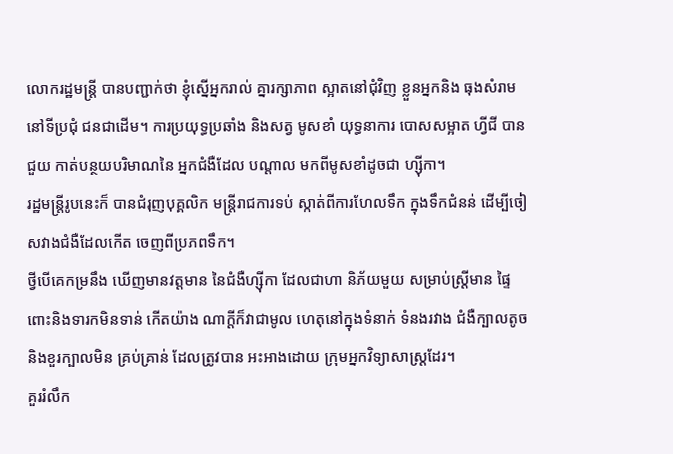លោករដ្ឋមន្ត្រី បានបញ្ជាក់ថា ខ្ញុំស្នើអ្នករាល់ គ្នារក្សាភាព ស្អាតនៅជុំវិញ ខ្លួនអ្នកនិង ធុងសំរាមនៅទីប្រជុំ ជនជាដើម។ ការប្រយុទ្ធប្រឆាំង និងសត្វ មូសខាំ យុទ្ធនាការ បោសសម្អាត ហ្វីជី បានជួយ កាត់បន្ថយបរិមាណនៃ អ្នកជំងឺដែល បណ្តាល មកពីមូសខាំដូចជា ហ្ស៊ីកា។
រដ្ឋមន្ត្រីរូបនេះក៏ បានជំរុញបុគ្គលិក មន្ត្រីរាជការទប់ ស្កាត់ពីការហែលទឹក ក្នុងទឹកជំនន់ ដើម្បីចៀសវាងជំងឺដែលកើត ចេញពីប្រភពទឹក។
ថ្វីបើគេកម្រនឹង ឃើញមានវត្តមាន នៃជំងឺហ្ស៊ីកា ដែលជាហា និភ័យមួយ សម្រាប់ស្រ្តីមាន ផ្ទៃពោះនិងទារកមិនទាន់ កើតយ៉ាង ណាក្តីក៏វាជាមូល ហេតុនៅក្នុងទំនាក់ ទំនងរវាង ជំងឺក្បាលតូចនិងខួរក្បាលមិន គ្រប់គ្រាន់ ដែលត្រូវបាន អះអាងដោយ ក្រុមអ្នកវិទ្យាសាស្ត្រដែរ។
គួររំលឹក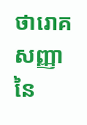ថារោគសញ្ញា នៃ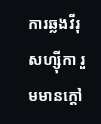ការឆ្លងវីរុសហ្ស៊ីកា រួមមានក្តៅ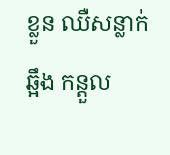ខ្លួន ឈឺសន្លាក់ឆ្អឹង កន្តួល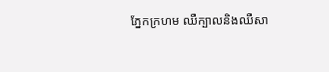ភ្នែកក្រហម ឈឺក្បាលនិងឈឺសា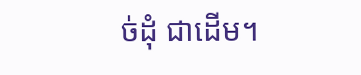ច់ដុំ ជាដើម។